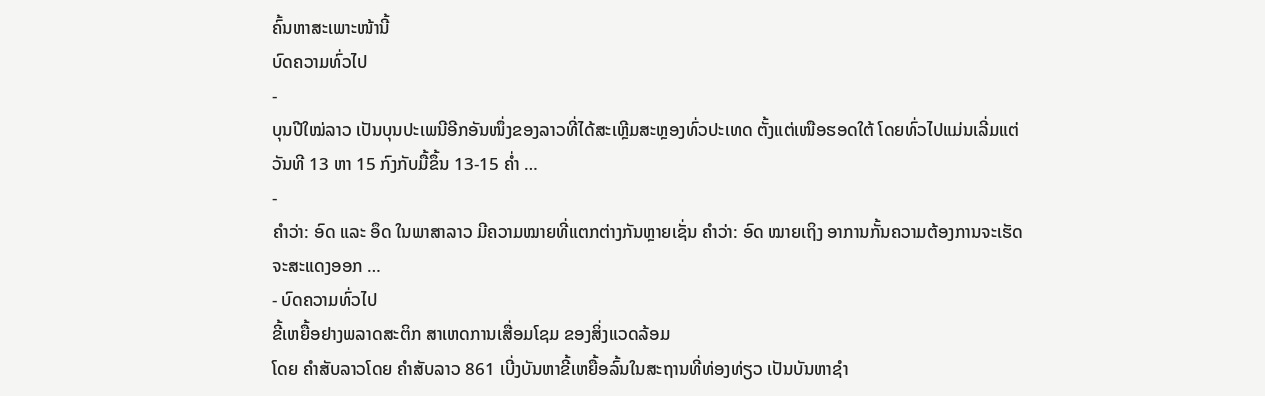ຄົ້ນຫາສະເພາະໜ້ານີ້
ບົດຄວາມທົ່ວໄປ
-
ບຸນປີໃໝ່ລາວ ເປັນບຸນປະເພນີອີກອັນໜຶ່ງຂອງລາວທີ່ໄດ້ສະເຫຼີມສະຫຼອງທົ່ວປະເທດ ຕັ້ງແຕ່ເໜືອຮອດໃຕ້ ໂດຍທົ່ວໄປແມ່ນເລີ່ມແຕ່ວັນທີ 13 ຫາ 15 ກົງກັບມື້ຂຶ້ນ 13-15 ຄໍ່າ …
-
ຄຳວ່າ: ອົດ ແລະ ອຶດ ໃນພາສາລາວ ມີຄວາມໝາຍທີ່ແຕກຕ່າງກັນຫຼາຍເຊັ່ນ ຄຳວ່າ: ອົດ ໝາຍເຖິງ ອາການກັ້ນຄວາມຕ້ອງການຈະເຮັດຈະສະແດງອອກ …
- ບົດຄວາມທົ່ວໄປ
ຂີ້ເຫຍື້ອຢາງພລາດສະຕິກ ສາເຫດການເສື່ອມໂຊມ ຂອງສິ່ງແວດລ້ອມ
ໂດຍ ຄໍາສັບລາວໂດຍ ຄໍາສັບລາວ 861 ເບີ່ງບັນຫາຂີ້ເຫຍື້ອລົ້ນໃນສະຖານທີ່ທ່ອງທ່ຽວ ເປັນບັນຫາຊໍາ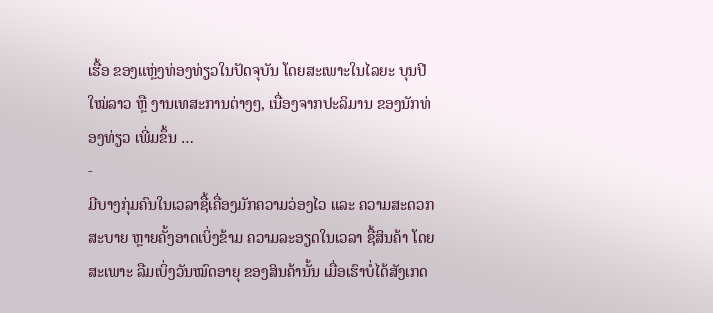ເຮື້ອ ຂອງແຫຼ່ງທ່ອງທ່ຽວໃນປັດຈຸບັນ ໂດຍສະເພາະໃນໄລຍະ ບຸນປີໃໝ່ລາວ ຫຼື ງານເທສະການຕ່າງໆ, ເນື່ອງຈາກປະລິມານ ຂອງນັກທ່ອງທ່ຽວ ເພີ່ມຂຶ້ນ …
-
ມີບາງກຸ່ມຄົນໃນເວລາຊື້ເຄື່ອງມັກຄວາມວ່ອງໄວ ແລະ ຄວາມສະດວກສະບາຍ ຫຼາຍຄັ້ງອາດເບິ່ງຂ້າມ ຄວາມລະອຽດໃນເວລາ ຊື້ສິນຄ້າ ໂດຍສະເພາະ ລືມເບິ່ງວັນໝົດອາຍຸ ຂອງສິນຄ້ານັ້ນ ເມື່ອເຮົາບໍ່ໄດ້ສັງເກດ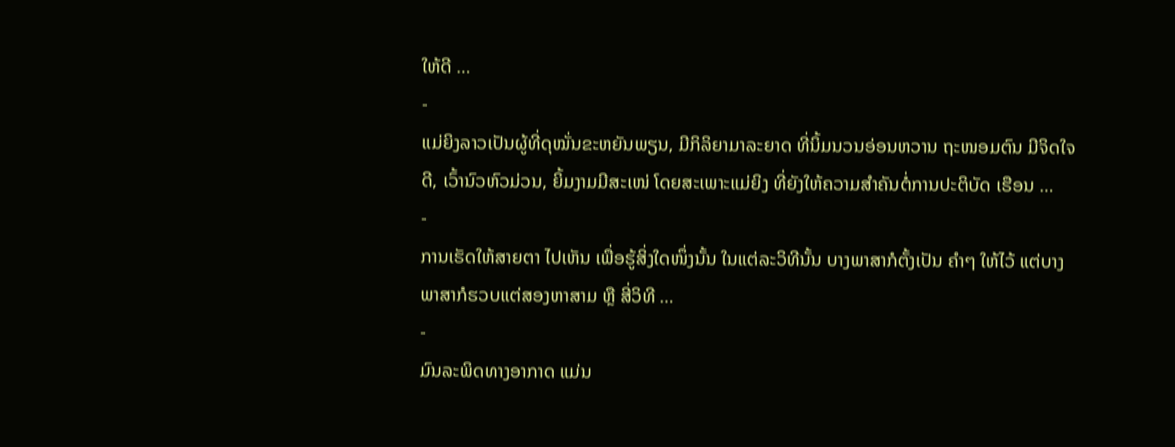ໃຫ້ດີ …
-
ແມ່ຍິງລາວເປັນຜູ້ທີ່ດຸໝັ່ນຂະຫຍັນພຽນ, ມີກິລິຍາມາລະຍາດ ທີ່ນິ້ມນວນອ່ອນຫວານ ຖະໜອມຕົນ ມີຈິດໃຈດີ, ເວົ້ານົວຫົວມ່ວນ, ຍິ້ມງາມມີສະເໜ່ ໂດຍສະເພາະແມ່ຍິງ ທີ່ຍັງໃຫ້ຄວາມສໍາຄັນຕໍ່ການປະຕິບັດ ເຮືອນ …
-
ການເຮັດໃຫ້ສາຍຕາ ໄປເຫັນ ເພື່ອຮູ້ສິ່ງໃດໜຶ່ງນັ້ນ ໃນແຕ່ລະວິທີນັ້ນ ບາງພາສາກໍຕັ້ງເປັນ ຄຳໆ ໃຫ້ໄວ້ ແຕ່ບາງພາສາກໍຮວບແຕ່ສອງຫາສາມ ຫຼື ສີ່ວິທີ …
-
ມົນລະພິດທາງອາກາດ ແມ່ນ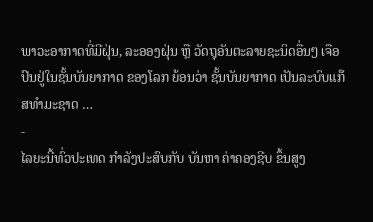ພາວະອາກາດທີ່ມີຝຸ່ນ, ລະອອງຝຸ່ນ ຫຼື ວັດຖຸອັນຕະລາຍຊະນິດອື່ນໆ ເຈືອປົນຢູ່ໃນຊັ້ນບັນຍາກາດ ຂອງໂລກ ຍ້ອນວ່າ ຊັ້ນບັນຍາກາດ ເປັນລະບົບແກ໊ສທໍາມະຊາດ …
-
ໄລຍະນີ້ທົ່ວປະເທດ ກໍາລັງປະສົບກັບ ບັນຫາ ຄ່າຄອງຊີບ ຂຶ້ນສູງ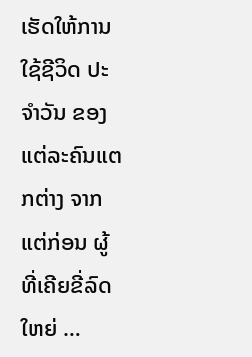ເຮັດໃຫ້ການໃຊ້ຊີວິດ ປະຈໍາວັນ ຂອງແຕ່ລະຄົນແຕກຕ່າງ ຈາກແຕ່ກ່ອນ ຜູ້ທີ່ເຄີຍຂີ່ລົດໃຫຍ່ …